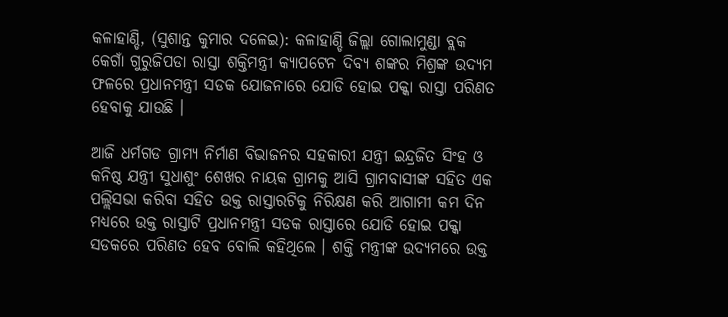କଳାହାଣ୍ଡି, (ସୁଶାନ୍ତ କୁମାର ଦଳେଇ): କଳାହାଣ୍ଡି ଜିଲ୍ଲା ଗୋଲାମୁଣ୍ଡା ବ୍ଲକ କେଗାଁ ଗୁରୁଜିପଡା ରାସ୍ତା ଶକ୍ତିମନ୍ତ୍ରୀ କ୍ୟାପଟେନ ଦିବ୍ୟ ଶଙ୍କର ମିଶ୍ରଙ୍କ ଉଦ୍ୟମ ଫଳରେ ପ୍ରଧାନମନ୍ତ୍ରୀ ସଡକ ଯୋଜନାରେ ଯୋଡି ହୋଇ ପକ୍କା ରାସ୍ତା ପରିଣତ ହେବାକୁ ଯାଉଛି ।

ଆଜି ଧର୍ମଗଡ ଗ୍ରାମ୍ୟ ନିର୍ମାଣ ବିଭାଜନର ସହକାରୀ ଯନ୍ତ୍ରୀ ଇନ୍ଦ୍ରଜିତ ସିଂହ ଓ କନିଷ୍ଠ ଯନ୍ତ୍ରୀ ସୁଧାଶୁଂ ଶେଖର ନାୟକ ଗ୍ରାମକୁ ଆସି ଗ୍ରାମବାସୀଙ୍କ ସହିତ ଏକ ପଲ୍ଲିସଭା କରିବା ସହିତ ଉକ୍ତ ରାସ୍ତାରଟିକୁ ନିରିକ୍ଷଣ କରି ଆଗାମୀ କମ ଦିନ ମଧ୍ୟରେ ଉକ୍ତ ରାସ୍ତାଟି ପ୍ରଧାନମନ୍ତ୍ରୀ ସଡକ ରାସ୍ତାରେ ଯୋଡି ହୋଇ ପକ୍କା ସଡକରେ ପରିଣତ ହେବ ବୋଲି କହିଥିଲେ । ଶକ୍ତି ମନ୍ତ୍ରୀଙ୍କ ଉଦ୍ୟମରେ ଉକ୍ତ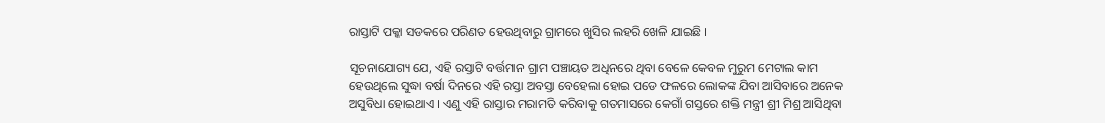ରାସ୍ତାଟି ପକ୍କା ସଡକରେ ପରିଣତ ହେଉଥିବାରୁ ଗ୍ରାମରେ ଖୁସିର ଲହରି ଖେଳି ଯାଇଛି ।

ସୂଚନାଯୋଗ୍ୟ ଯେ, ଏହି ରସ୍ତାଟି ବର୍ତ୍ତମାନ ଗ୍ରାମ ପଞ୍ଚାୟତ ଅଧିନରେ ଥିବା ବେଳେ କେବଳ ମୁରୁମ ମେଟାଲ କାମ ହେଉଥିଲେ ସୁଦ୍ଧା ବର୍ଷା ଦିନରେ ଏହି ରସ୍ତା ଅବସ୍ତା ବେହେଲା ହୋଇ ପଡେ ଫଳରେ ଲୋକଙ୍କ ଯିବା ଆସିବାରେ ଅନେକ ଅସୁବିଧା ହୋଇଥାଏ । ଏଣୁ ଏହି ରାସ୍ତାର ମରାମତି କରିବାକୁ ଗତମାସରେ କେଗାଁ ଗସ୍ତରେ ଶକ୍ତି ମନ୍ତ୍ରୀ ଶ୍ରୀ ମିଶ୍ର ଆସିଥିବା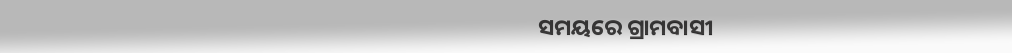ସମୟରେ ଗ୍ରାମବାସୀ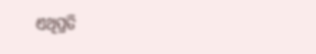ଏଥିପ୍ରତି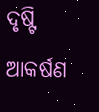ଦୃଷ୍ଟି ଆକର୍ଷଣ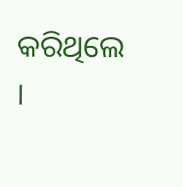କରିଥିଲେ ।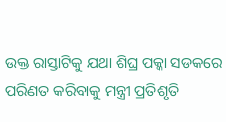ଉକ୍ତ ରାସ୍ତାଟିକୁ ଯଥା ଶିଘ୍ର ପକ୍କା ସଡକରେ ପରିଣତ କରିବାକୁ ମନ୍ତ୍ରୀ ପ୍ରତିଶୃତି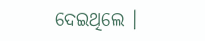ଦେଇଥିଲେ ।